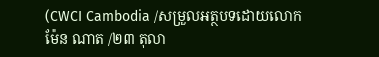(CWCI Cambodia /សម្រួលអត្ថបទដោយលោក ម៉ែន ណាត /២៣ តុលា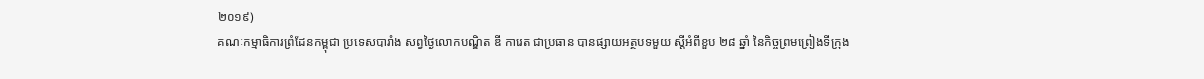២០១៩)
គណៈកម្មាធិការព្រំដែនកម្ពុជា ប្រទេសបារាំង សព្វថ្ងៃលោកបណ្ឌិត ឌី ការេត ជាប្រធាន បានផ្សាយអត្ថបទមួយ ស្តីអំពីខួប ២៨ ឆ្នាំ នៃកិច្ចព្រមព្រៀងទីក្រុង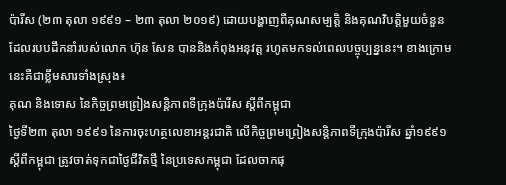ប៉ារីស (២៣ តុលា ១៩៩១ – ២៣ តុលា ២០១៩) ដោយបង្ហាញពីគុណសម្បត្តិ និងគុណវិបត្តិមួយចំនួន ដែលរបបដឹកនាំរបស់លោក ហ៊ុន សែន បាននិងកំពុងអនុវត្ត រហូតមកទល់ពេលបច្ចុប្បន្ននេះ។ ខាងក្រោមនេះគឺជាខ្លឹមសារទាំងស្រុង៖
គុណ និងទោស នៃកិច្ចព្រមព្រៀងសន្តិភាពទីក្រុងប៉ារីស ស្តីពីកម្ពុជា
ថ្ងៃទី២៣ តុលា ១៩៩១ នៃការចុះហត្ថលេខាអន្តរជាតិ លើកិច្ចព្រមព្រៀងសន្តិភាពទីក្រុងប៉ារីស ឆ្នាំ១៩៩១ ស្តីពីកម្ពុជា ត្រូវចាត់ទុកជាថ្ងៃជីវិតថ្មី នៃប្រទេសកម្ពុជា ដែលចាកផុ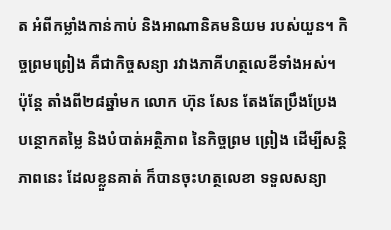ត អំពីកម្លាំងកាន់កាប់ និងអាណានិគមនិយម របស់យួន។ កិច្ចព្រមព្រៀង គឺជាកិច្ចសន្យា រវាងភាគីហត្ថលេខីទាំងអស់។ ប៉ុន្តែ តាំងពី២៨ឆ្នាំមក លោក ហ៊ុន សែន តែងតែប្រឹងប្រែង បន្ថោកតម្លៃ និងបំបាត់អត្ថិភាព នៃកិច្ចព្រម ព្រៀង ដើម្បីសន្តិភាពនេះ ដែលខ្លួនគាត់ ក៏បានចុះហត្ថលេខា ទទួលសន្យា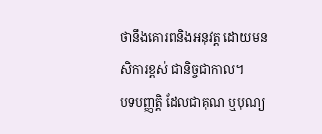ថានឹងគោរពនិងអនុវត្ត ដោយមនសិការខ្ពស់ ជានិច្ចជាកាល។
បទបញ្ញត្តិ ដែលជាគុណ ឬបុណ្យ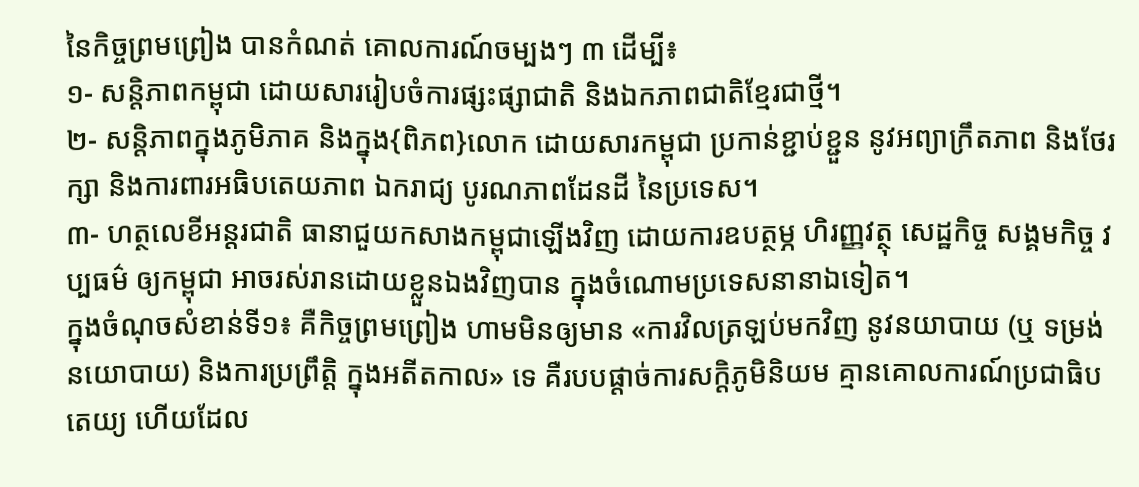នៃកិច្ចព្រមព្រៀង បានកំណត់ គោលការណ៍ចម្បងៗ ៣ ដើម្បី៖
១- សន្តិភាពកម្ពុជា ដោយសាររៀបចំការផ្សះផ្សាជាតិ និងឯកភាពជាតិខ្មែរជាថ្មី។
២- សន្តិភាពក្នុងភូមិភាគ និងក្នុង{ពិភព}លោក ដោយសារកម្ពុជា ប្រកាន់ខ្ជាប់ខ្ជួន នូវអព្យាក្រឹតភាព និងថែរក្សា និងការពារអធិបតេយភាព ឯករាជ្យ បូរណភាពដែនដី នៃប្រទេស។
៣- ហត្ថលេខីអន្តរជាតិ ធានាជួយកសាងកម្ពុជាឡើងវិញ ដោយការឧបត្ថម្ភ ហិរញ្ញវត្ថុ សេដ្ឋកិច្ច សង្គមកិច្ច វប្បធម៌ ឲ្យកម្ពុជា អាចរស់រានដោយខ្លួនឯងវិញបាន ក្នុងចំណោមប្រទេសនានាឯទៀត។
ក្នុងចំណុចសំខាន់ទី១៖ គឺកិច្ចព្រមព្រៀង ហាមមិនឲ្យមាន «ការវិលត្រឡប់មកវិញ នូវនយាបាយ (ឬ ទម្រង់នយោបាយ) និងការប្រព្រឹត្តិ ក្នុងអតីតកាល» ទេ គឺរបបផ្តាច់ការសក្តិភូមិនិយម គ្មានគោលការណ៍ប្រជាធិបតេយ្យ ហើយដែល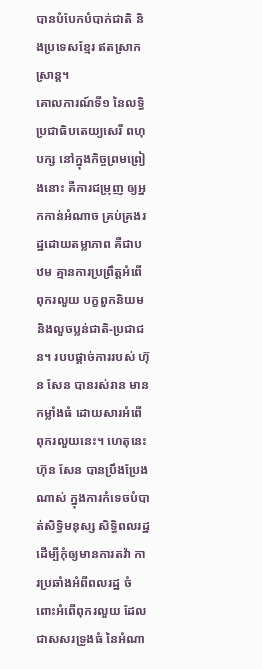បានបំបែកបំបាក់ជាតិ និងប្រទេសខ្មែរ ឥតស្រាកស្រាន្ត។
គោលការណ៍ទី១ នៃលទ្ធិប្រជាធិបតេយ្យសេរី ពហុបក្ស នៅក្នុងកិច្ចព្រមព្រៀងនោះ គឺការជម្រុញ ឲ្យអ្នកកាន់អំណាច គ្រប់គ្រងរដ្ឋដោយតម្លាភាព គឺជាបឋម គ្មានការប្រព្រឹត្តអំពើពុករលួយ បក្ខពួកនិយម និងលួចប្លន់ជាតិ-ប្រជាជន។ របបផ្តាច់ការរបស់ ហ៊ុន សែន បានរស់រាន មានកម្លាំងធំ ដោយសារអំពើពុករលួយនេះ។ ហេតុនេះ ហ៊ុន សែន បានប្រឹងប្រែងណាស់ ក្នុងការកំទេចបំបាត់សិទ្ធិមនុស្ស សិទ្ធិពលរដ្ឋ ដើម្បីកុំឲ្យមានការតវ៉ា ការប្រឆាំងអំពីពលរដ្ឋ ចំពោះអំពើពុករលួយ ដែលជាសសរទ្រូងធំ នៃអំណា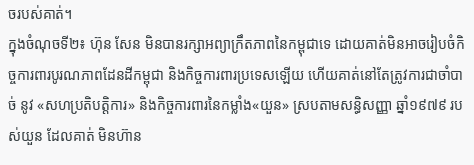ចរបស់គាត់។
ក្នុងចំណុចទី២៖ ហ៊ុន សែន មិនបានរក្សាអព្យាក្រឹតភាពនៃកម្ពុជាទេ ដោយគាត់មិនអាចរៀបចំកិច្ចការពារបូរណភាពដែនដីកម្ពុជា និងកិច្ចការពារប្រទេសឡើយ ហើយគាត់នៅតែត្រូវការជាចាំបាច់ នូវ «សហប្រតិបត្តិការ» និងកិច្ចការពារនៃកម្លាំង«យួន» ស្របតាមសន្ធិសញ្ញា ឆ្នាំ១៩៧៩ របស់យួន ដែលគាត់ មិនហ៊ាន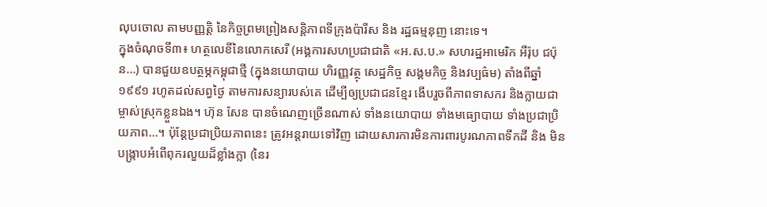លុបចោល តាមបញ្ញត្តិ នៃកិច្ចព្រមព្រៀងសន្តិភាពទីក្រុងប៉ារីស និង រដ្ឋធម្មនុញ នោះទេ។
ក្នុងចំណុចទី៣៖ ហត្ថលេខីនៃលោកសេរី (អង្គការសហប្រជាជាតិ «អ.ស.ប.» សហរដ្ឋអាមេរិក អឺរ៉ុប ជប៉ុន…) បានជួយឧបត្ថម្ភកម្ពុជាថ្មី (ក្នុងនយោបាយ ហិរញ្ញវត្ថុ សេដ្ឋកិច្ច សង្គមកិច្ច និងវប្បធ៌ម) តាំងពីឆ្នាំ ១៩៩១ រហូតដល់សព្វថ្ងៃ តាមការសន្យារបស់គេ ដើម្បីឲ្យប្រជាជនខ្មែរ ងើបរួចពីភាពទាសករ និងក្លាយជាម្ចាស់ស្រុកខ្លួនឯង។ ហ៊ុន សែន បានចំណេញច្រើនណាស់ ទាំងនយោបាយ ទាំងមធ្យោបាយ ទាំងប្រជាប្រិយភាព…។ ប៉ុន្តែប្រជាប្រិយភាពនេះ ត្រូវអន្តរាយទៅវិញ ដោយសារការមិនការពារបូរណភាពទឹកដី និង មិនបង្រ្កាបអំពើពុករលួយដ៏ខ្លាំងក្លា (នៃរ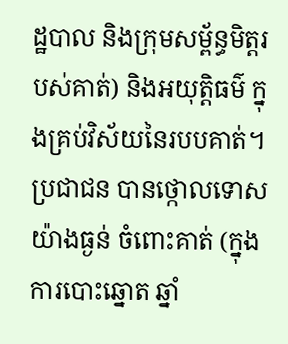ដ្ឋបាល និងក្រុមសម្ព័ន្ធមិត្តរបស់គាត់) និងអយុត្តិធម៌ ក្នុងគ្រប់វិស័យនៃរបបគាត់។ ប្រជាជន បានថ្កោលទោសយ៉ាងធ្ងន់ ចំពោះគាត់ (ក្នុងការបោះឆ្នោត ឆ្នាំ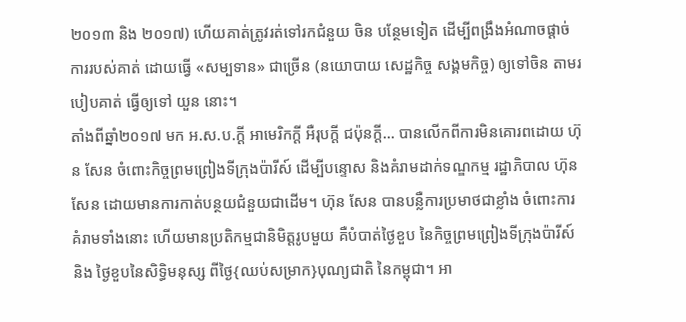២០១៣ និង ២០១៧) ហើយគាត់ត្រូវរត់ទៅរកជំនួយ ចិន បន្ថែមទៀត ដើម្បីពង្រឹងអំណាចផ្តាច់ការរបស់គាត់ ដោយធ្វើ «សម្បទាន» ជាច្រើន (នយោបាយ សេដ្ឋកិច្ច សង្គមកិច្ច) ឲ្យទៅចិន តាមរបៀបគាត់ ធ្វើឲ្យទៅ យួន នោះ។
តាំងពីឆ្នាំ២០១៧ មក អ.ស.ប.ក្តី អាមេរិកក្តី អឺរុបក្តី ជប៉ុនក្តី… បានលើកពីការមិនគោរពដោយ ហ៊ុន សែន ចំពោះកិច្ចព្រមព្រៀងទីក្រុងប៉ារីស៍ ដើម្បីបន្ទោស និងគំរាមដាក់ទណ្ឌកម្ម រដ្ឋាភិបាល ហ៊ុន សែន ដោយមានការកាត់បន្ថយជំនួយជាដើម។ ហ៊ុន សែន បានបន្លឺការប្រមាថជាខ្លាំង ចំពោះការគំរាមទាំងនោះ ហើយមានប្រតិកម្មជានិមិត្តរូបមួយ គឺបំបាត់ថ្ងៃខួប នៃកិច្ចព្រមព្រៀងទីក្រុងប៉ារីស៍ និង ថ្ងៃខួបនៃសិទ្ធិមនុស្ស ពីថ្ងៃ{ឈប់សម្រាក}បុណ្យជាតិ នៃកម្ពុជា។ អា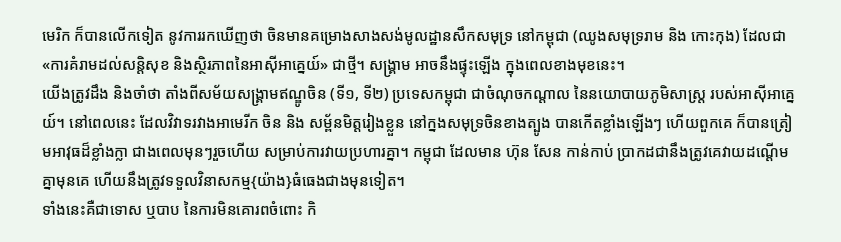មេរិក ក៏បានលើកទៀត នូវការរកឃើញថា ចិនមានគម្រោងសាងសង់មូលដ្ឋានសឹកសមុទ្រ នៅកម្ពុជា (ឈូងសមុទ្ររាម និង កោះកុង) ដែលជា «ការគំរាមដល់សន្តិសុខ និងស្ថិរភាពនៃអាស៊ីអាគ្នេយ៍» ជាថ្មី។ សង្រ្គាម អាចនឹងផ្ទុះឡើង ក្នុងពេលខាងមុខនេះ។
យើងត្រូវដឹង និងចាំថា តាំងពីសម័យសង្គ្រាមឥណ្ឌូចិន (ទី១, ទី២) ប្រទេសកម្ពុជា ជាចំណុចកណ្តាល នៃនយោបាយភូមិសាស្ត្រ របស់អាស៊ីអាគ្នេយ៍។ នៅពេលនេះ ដែលវិវាទរវាងអាមេរីក ចិន និង សម្ព័នមិត្តរៀងខ្លួន នៅក្នងសមុទ្រចិនខាងត្បូង បានកើតខ្លាំងឡើងៗ ហើយពួកគេ ក៏បានត្រៀមអាវុធដ៏ខ្លាំងក្លា ជាងពេលមុនៗរួចហើយ សម្រាប់ការវាយប្រហារគ្នា។ កម្ពុជា ដែលមាន ហ៊ុន សែន កាន់កាប់ ប្រាកដជានឹងត្រូវគេវាយដណ្តើមគ្នាមុនគេ ហើយនឹងត្រូវទទួលវិនាសកម្ម{យ៉ាង}ធំធេងជាងមុនទៀត។
ទាំងនេះគឺជាទោស ឬបាប នៃការមិនគោរពចំពោះ កិ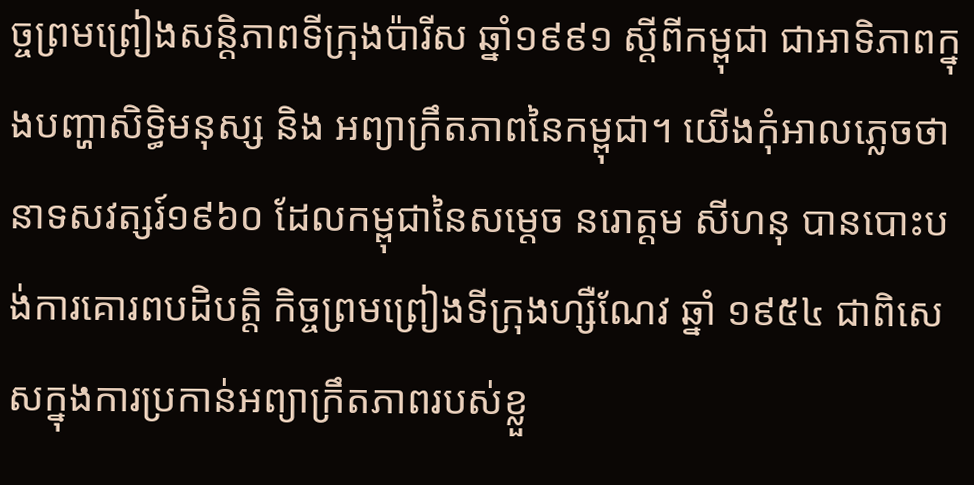ច្ចព្រមព្រៀងសន្តិភាពទីក្រុងប៉ារីស ឆ្នាំ១៩៩១ ស្តីពីកម្ពុជា ជាអាទិភាពក្នុងបញ្ហាសិទ្ធិមនុស្ស និង អព្យាក្រឹតភាពនៃកម្ពុជា។ យើងកុំអាលភ្លេចថា នាទសវត្សរ៍១៩៦០ ដែលកម្ពុជានៃសម្តេច នរោត្តម សីហនុ បានបោះបង់ការគោរពបដិបត្តិ កិច្ចព្រមព្រៀងទីក្រុងហ្សឺណែវ ឆ្នាំ ១៩៥៤ ជាពិសេសក្នុងការប្រកាន់អព្យាក្រឹតភាពរបស់ខ្លួ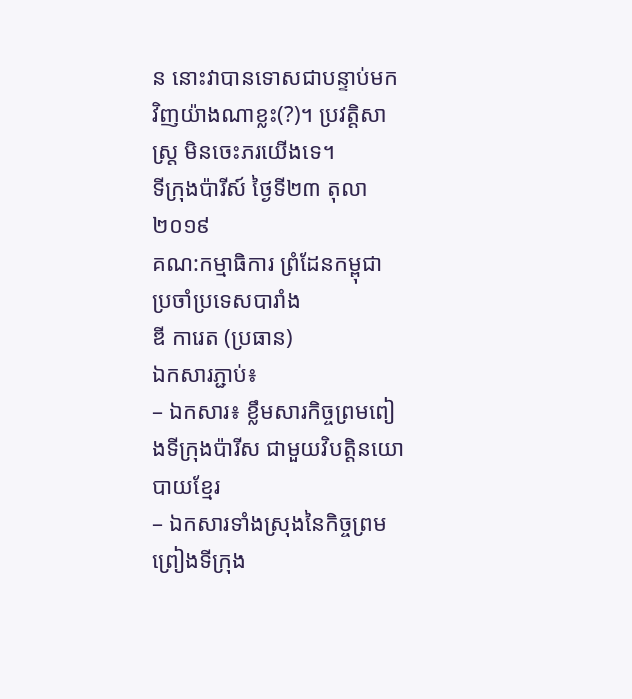ន នោះវាបានទោសជាបន្ទាប់មកវិញយ៉ាងណាខ្លះ(?)។ ប្រវត្តិសាស្ត្រ មិនចេះភរយើងទេ។
ទីក្រុងប៉ារីស៍ ថ្ងៃទី២៣ តុលា ២០១៩
គណ:កម្មាធិការ ព្រំដែនកម្ពុជា ប្រចាំប្រទេសបារាំង
ឌី ការេត (ប្រធាន)
ឯកសារភ្ជាប់៖
– ឯកសារ៖ ខ្លឹមសារកិច្ចព្រមពៀងទីក្រុងប៉ារីស ជាមួយវិបត្តិនយោបាយខ្មែរ
– ឯកសារទាំងស្រុងនៃកិច្ចព្រមព្រៀងទីក្រុង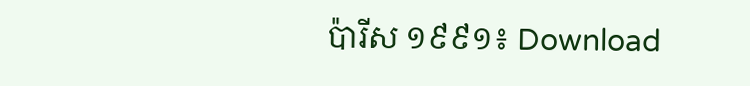ប៉ារីស ១៩៩១៖ Download